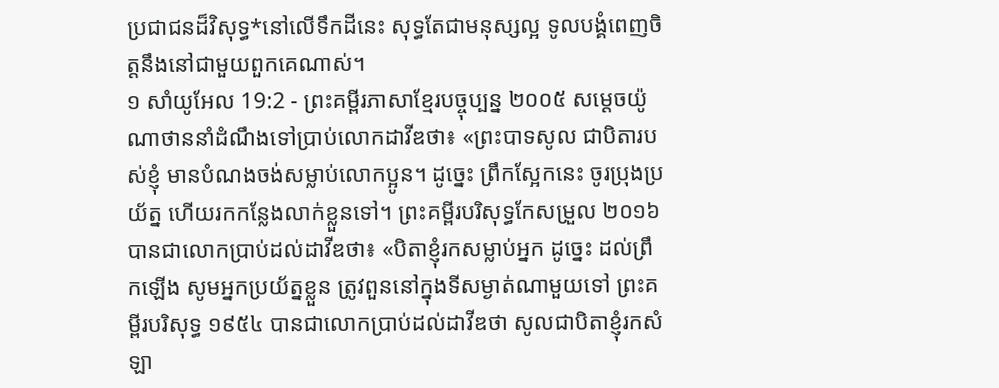ប្រជាជនដ៏វិសុទ្ធ*នៅលើទឹកដីនេះ សុទ្ធតែជាមនុស្សល្អ ទូលបង្គំពេញចិត្តនឹងនៅជាមួយពួកគេណាស់។
១ សាំយូអែល 19:2 - ព្រះគម្ពីរភាសាខ្មែរបច្ចុប្បន្ន ២០០៥ សម្ដេចយ៉ូណាថាននាំដំណឹងទៅប្រាប់លោកដាវីឌថា៖ «ព្រះបាទសូល ជាបិតារបស់ខ្ញុំ មានបំណងចង់សម្លាប់លោកប្អូន។ ដូច្នេះ ព្រឹកស្អែកនេះ ចូរប្រុងប្រយ័ត្ន ហើយរកកន្លែងលាក់ខ្លួនទៅ។ ព្រះគម្ពីរបរិសុទ្ធកែសម្រួល ២០១៦ បានជាលោកប្រាប់ដល់ដាវីឌថា៖ «បិតាខ្ញុំរកសម្លាប់អ្នក ដូច្នេះ ដល់ព្រឹកឡើង សូមអ្នកប្រយ័ត្នខ្លួន ត្រូវពួននៅក្នុងទីសម្ងាត់ណាមួយទៅ ព្រះគម្ពីរបរិសុទ្ធ ១៩៥៤ បានជាលោកប្រាប់ដល់ដាវីឌថា សូលជាបិតាខ្ញុំរកសំឡា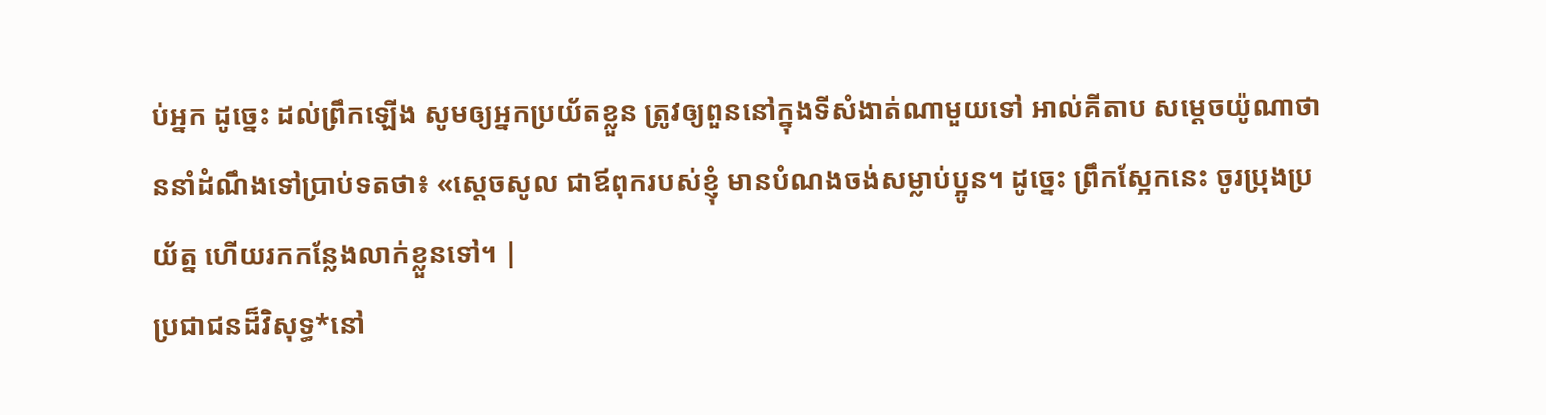ប់អ្នក ដូច្នេះ ដល់ព្រឹកឡើង សូមឲ្យអ្នកប្រយ័តខ្លួន ត្រូវឲ្យពួននៅក្នុងទីសំងាត់ណាមួយទៅ អាល់គីតាប សម្តេចយ៉ូណាថាននាំដំណឹងទៅប្រាប់ទតថា៖ «ស្តេចសូល ជាឪពុករបស់ខ្ញុំ មានបំណងចង់សម្លាប់ប្អូន។ ដូច្នេះ ព្រឹកស្អែកនេះ ចូរប្រុងប្រយ័ត្ន ហើយរកកន្លែងលាក់ខ្លួនទៅ។ |
ប្រជាជនដ៏វិសុទ្ធ*នៅ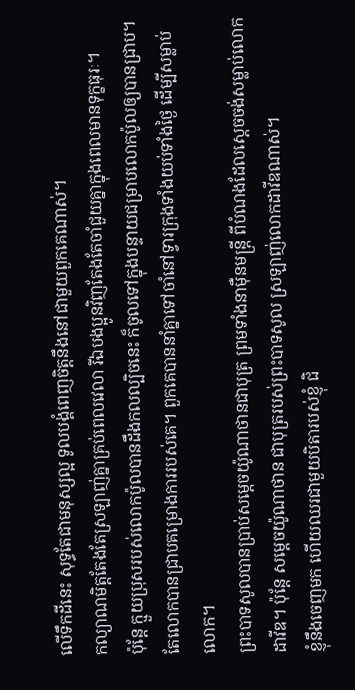លើទឹកដីនេះ សុទ្ធតែជាមនុស្សល្អ ទូលបង្គំពេញចិត្តនឹងនៅជាមួយពួកគេណាស់។
កល្យាណមិត្តតែងតែស្រឡាញ់គ្នាគ្រប់ពេលវេលា រីឯបងប្អូនវិញតែងតែចាំជួយគ្នាក្នុងពេលមានទុក្ខធុរៈ។
ប៉ុន្តែ ក្មួយប្រុសរបស់លោកប៉ូលបានដឹងកលល្បិចនេះ ក៏ចូលទៅក្នុងបន្ទាយជម្រាបលោកប៉ូលឲ្យបានជ្រាប។
តែលោកបានជ្រាបគម្រោងការរបស់គេ។ ពួកគេបាននាំគ្នាទៅចាំនៅទ្វារក្រុងទាំងយប់ទាំងថ្ងៃ ដើម្បីសម្លាប់លោក។
ព្រះបាទសូលបានប្រាប់សម្ដេចយ៉ូណាថានជាបុត្រ ព្រមទាំងនាម៉ឺនមន្ត្រី ពីបំណងដែលស្ដេចចង់សម្លាប់លោកដាវីឌ។ ប៉ុន្តែ សម្ដេចយ៉ូណាថាន ជាបុត្ររបស់ព្រះបាទសូល ស្រឡាញ់លោកដាវីឌណាស់។
ខ្ញុំនឹងចេញមក ហើយឈរជាមួយបិតារបស់ខ្ញុំ ជិ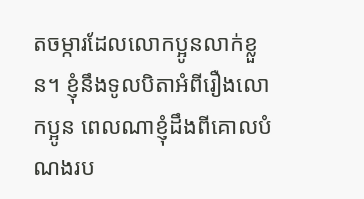តចម្ការដែលលោកប្អូនលាក់ខ្លួន។ ខ្ញុំនឹងទូលបិតាអំពីរឿងលោកប្អូន ពេលណាខ្ញុំដឹងពីគោលបំណងរប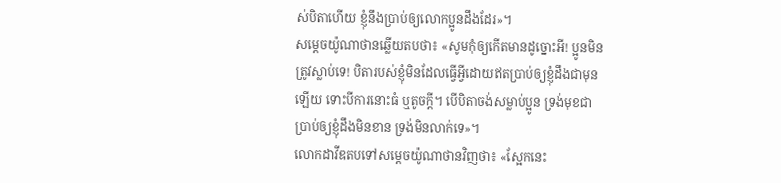ស់បិតាហើយ ខ្ញុំនឹងប្រាប់ឲ្យលោកប្អូនដឹងដែរ»។
សម្ដេចយ៉ូណាថានឆ្លើយតបថា៖ «សូមកុំឲ្យកើតមានដូច្នោះអី! ប្អូនមិនត្រូវស្លាប់ទេ! បិតារបស់ខ្ញុំមិនដែលធ្វើអ្វីដោយឥតប្រាប់ឲ្យខ្ញុំដឹងជាមុនឡើយ ទោះបីការនោះធំ ឬតូចក្ដី។ បើបិតាចង់សម្លាប់ប្អូន ទ្រង់មុខជាប្រាប់ឲ្យខ្ញុំដឹងមិនខាន ទ្រង់មិនលាក់ទេ»។
លោកដាវីឌតបទៅសម្ដេចយ៉ូណាថានវិញថា៖ «ស្អែកនេះ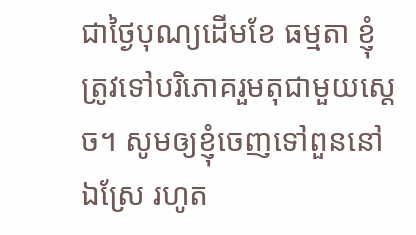ជាថ្ងៃបុណ្យដើមខែ ធម្មតា ខ្ញុំត្រូវទៅបរិភោគរួមតុជាមួយស្ដេច។ សូមឲ្យខ្ញុំចេញទៅពួននៅឯស្រែ រហូត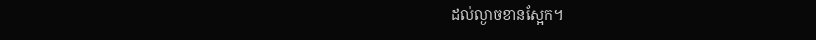ដល់ល្ងាចខានស្អែក។